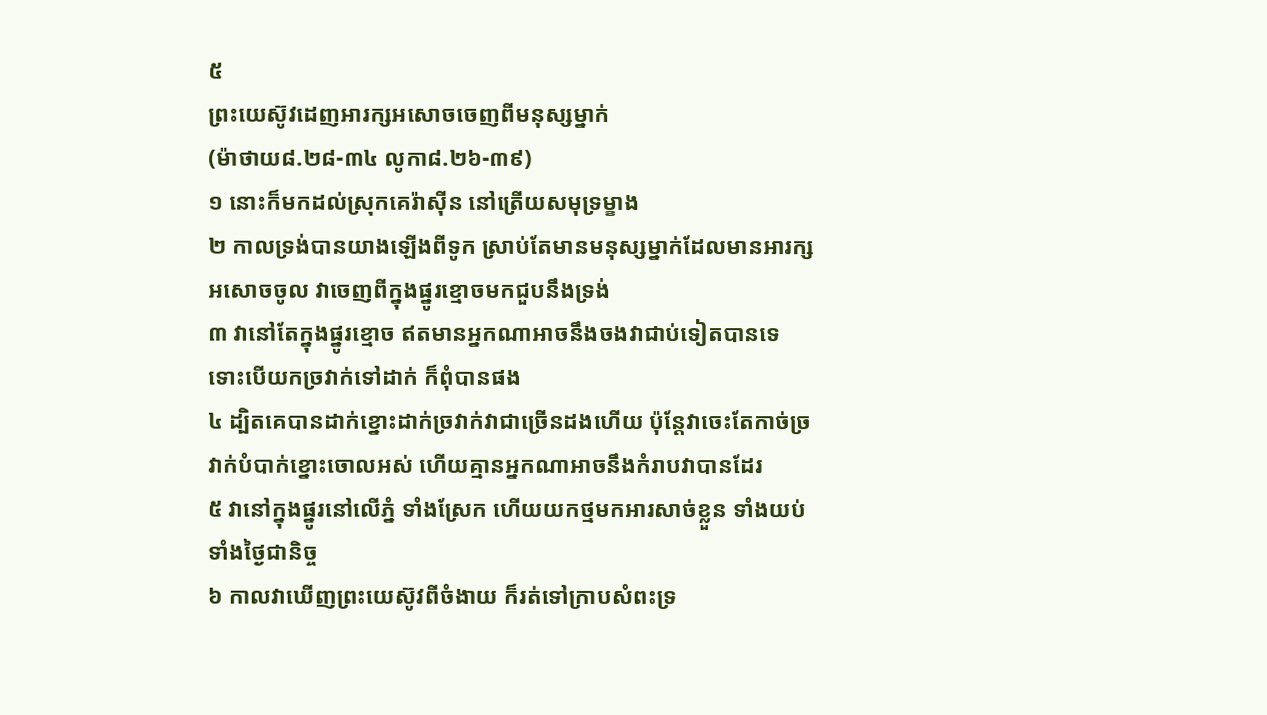៥
ព្រះយេស៊ូវដេញអារក្សអសោចចេញពីមនុស្សម្នាក់
(ម៉ាថាយ៨.២៨-៣៤ លូកា៨.២៦-៣៩)
១ នោះក៏មកដល់ស្រុកគេរ៉ាស៊ីន នៅត្រើយសមុទ្រម្ខាង
២ កាលទ្រង់បានយាងឡើងពីទូក ស្រាប់តែមានមនុស្សម្នាក់ដែលមានអារក្សអសោចចូល វាចេញពីក្នុងផ្នូរខ្មោចមកជួបនឹងទ្រង់
៣ វានៅតែក្នុងផ្នូរខ្មោច ឥតមានអ្នកណាអាចនឹងចងវាជាប់ទៀតបានទេ ទោះបើយកច្រវាក់ទៅដាក់ ក៏ពុំបានផង
៤ ដ្បិតគេបានដាក់ខ្នោះដាក់ច្រវាក់វាជាច្រើនដងហើយ ប៉ុន្តែវាចេះតែកាច់ច្រវាក់បំបាក់ខ្នោះចោលអស់ ហើយគ្មានអ្នកណាអាចនឹងកំរាបវាបានដែរ
៥ វានៅក្នុងផ្នូរនៅលើភ្នំ ទាំងស្រែក ហើយយកថ្មមកអារសាច់ខ្លួន ទាំងយប់ទាំងថ្ងៃជានិច្ច
៦ កាលវាឃើញព្រះយេស៊ូវពីចំងាយ ក៏រត់ទៅក្រាបសំពះទ្រ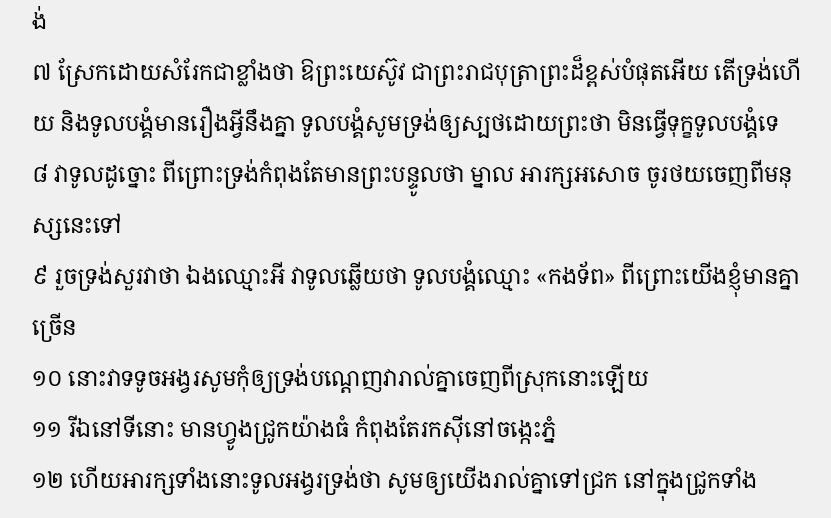ង់
៧ ស្រែកដោយសំរែកជាខ្លាំងថា ឱព្រះយេស៊ូវ ជាព្រះរាជបុត្រាព្រះដ៏ខ្ពស់បំផុតអើយ តើទ្រង់ហើយ និងទូលបង្គំមានរឿងអ្វីនឹងគ្នា ទូលបង្គំសូមទ្រង់ឲ្យស្បថដោយព្រះថា មិនធ្វើទុក្ខទូលបង្គំទេ
៨ វាទូលដូច្នោះ ពីព្រោះទ្រង់កំពុងតែមានព្រះបន្ទូលថា ម្នាល អារក្សអសោច ចូរថយចេញពីមនុស្សនេះទៅ
៩ រួចទ្រង់សួរវាថា ឯងឈ្មោះអី វាទូលឆ្លើយថា ទូលបង្គំឈ្មោះ «កងទ័ព» ពីព្រោះយើងខ្ញុំមានគ្នាច្រើន
១០ នោះវាទទូចអង្វរសូមកុំឲ្យទ្រង់បណ្តេញវារាល់គ្នាចេញពីស្រុកនោះឡើយ
១១ រីឯនៅទីនោះ មានហ្វូងជ្រូកយ៉ាងធំ កំពុងតែរកស៊ីនៅចង្កេះភ្នំ
១២ ហើយអារក្សទាំងនោះទូលអង្វរទ្រង់ថា សូមឲ្យយើងរាល់គ្នាទៅជ្រក នៅក្នុងជ្រូកទាំង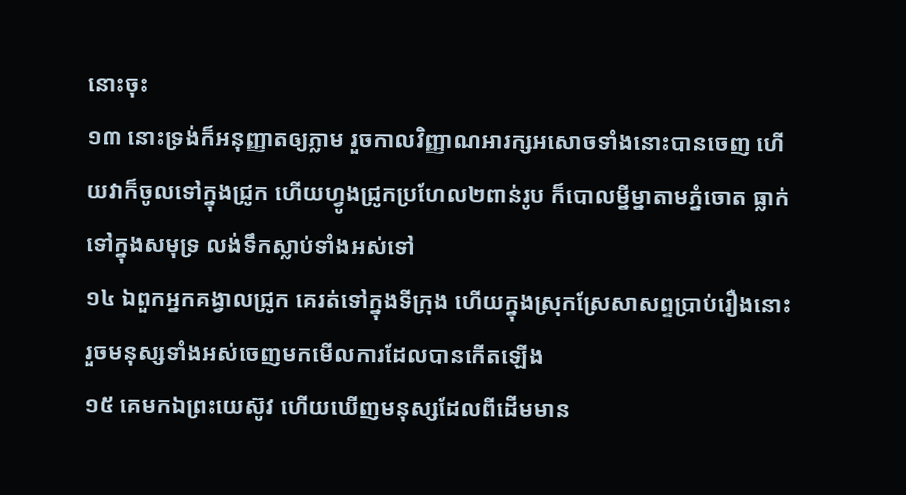នោះចុះ
១៣ នោះទ្រង់ក៏អនុញ្ញាតឲ្យភ្លាម រួចកាលវិញ្ញាណអារក្សអសោចទាំងនោះបានចេញ ហើយវាក៏ចូលទៅក្នុងជ្រូក ហើយហ្វូងជ្រូកប្រហែល២ពាន់រូប ក៏បោលម្នីម្នាតាមភ្នំចោត ធ្លាក់ទៅក្នុងសមុទ្រ លង់ទឹកស្លាប់ទាំងអស់ទៅ
១៤ ឯពួកអ្នកគង្វាលជ្រូក គេរត់ទៅក្នុងទីក្រុង ហើយក្នុងស្រុកស្រែសាសព្ទប្រាប់រឿងនោះ រួចមនុស្សទាំងអស់ចេញមកមើលការដែលបានកើតឡើង
១៥ គេមកឯព្រះយេស៊ូវ ហើយឃើញមនុស្សដែលពីដើមមាន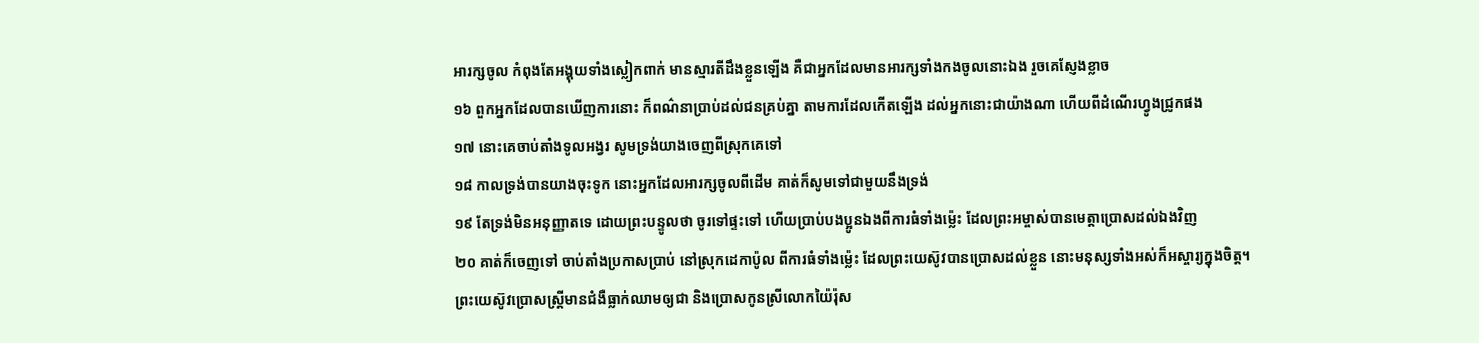អារក្សចូល កំពុងតែអង្គុយទាំងស្លៀកពាក់ មានស្មារតីដឹងខ្លួនឡើង គឺជាអ្នកដែលមានអារក្សទាំងកងចូលនោះឯង រួចគេស្ញែងខ្លាច
១៦ ពួកអ្នកដែលបានឃើញការនោះ ក៏ពណ៌នាប្រាប់ដល់ជនគ្រប់គ្នា តាមការដែលកើតឡើង ដល់អ្នកនោះជាយ៉ាងណា ហើយពីដំណើរហ្វូងជ្រូកផង
១៧ នោះគេចាប់តាំងទូលអង្វរ សូមទ្រង់យាងចេញពីស្រុកគេទៅ
១៨ កាលទ្រង់បានយាងចុះទូក នោះអ្នកដែលអារក្សចូលពីដើម គាត់ក៏សូមទៅជាមួយនឹងទ្រង់
១៩ តែទ្រង់មិនអនុញ្ញាតទេ ដោយព្រះបន្ទូលថា ចូរទៅផ្ទះទៅ ហើយប្រាប់បងប្អូនឯងពីការធំទាំងម៉្លេះ ដែលព្រះអម្ចាស់បានមេត្តាប្រោសដល់ឯងវិញ
២០ គាត់ក៏ចេញទៅ ចាប់តាំងប្រកាសប្រាប់ នៅស្រុកដេកាប៉ូល ពីការធំទាំងម៉្លេះ ដែលព្រះយេស៊ូវបានប្រោសដល់ខ្លួន នោះមនុស្សទាំងអស់ក៏អស្ចារ្យក្នុងចិត្ត។
ព្រះយេស៊ូវប្រោសស្ត្រីមានជំងឺធ្លាក់ឈាមឲ្យជា និងប្រោសកូនស្រីលោកយ៉ៃរ៉ុស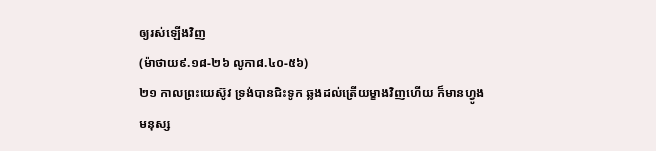ឲ្យរស់ឡើងវិញ
(ម៉ាថាយ៩.១៨-២៦ លូកា៨.៤០-៥៦)
២១ កាលព្រះយេស៊ូវ ទ្រង់បានជិះទូក ឆ្លងដល់ត្រើយម្ខាងវិញហើយ ក៏មានហ្វូងមនុស្ស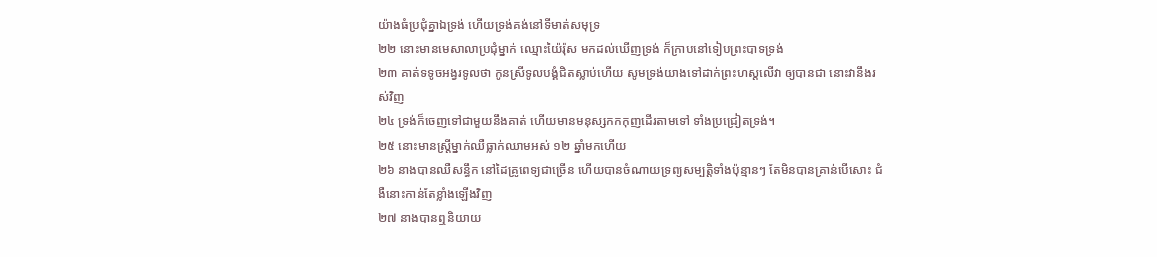យ៉ាងធំប្រជុំគ្នាឯទ្រង់ ហើយទ្រង់គង់នៅទីមាត់សមុទ្រ
២២ នោះមានមេសាលាប្រជុំម្នាក់ ឈ្មោះយ៉ៃរ៉ុស មកដល់ឃើញទ្រង់ ក៏ក្រាបនៅទៀបព្រះបាទទ្រង់
២៣ គាត់ទទូចអង្វរទូលថា កូនស្រីទូលបង្គំជិតស្លាប់ហើយ សូមទ្រង់យាងទៅដាក់ព្រះហស្តលើវា ឲ្យបានជា នោះវានឹងរស់វិញ
២៤ ទ្រង់ក៏ចេញទៅជាមួយនឹងគាត់ ហើយមានមនុស្សកកកុញដើរតាមទៅ ទាំងប្រជ្រៀតទ្រង់។
២៥ នោះមានស្ត្រីម្នាក់ឈឺធ្លាក់ឈាមអស់ ១២ ឆ្នាំមកហើយ
២៦ នាងបានឈឺសន្ធឹក នៅដៃគ្រូពេទ្យជាច្រើន ហើយបានចំណាយទ្រព្យសម្បត្តិទាំងប៉ុន្មានៗ តែមិនបានគ្រាន់បើសោះ ជំងឺនោះកាន់តែខ្លាំងឡើងវិញ
២៧ នាងបានឮនិយាយ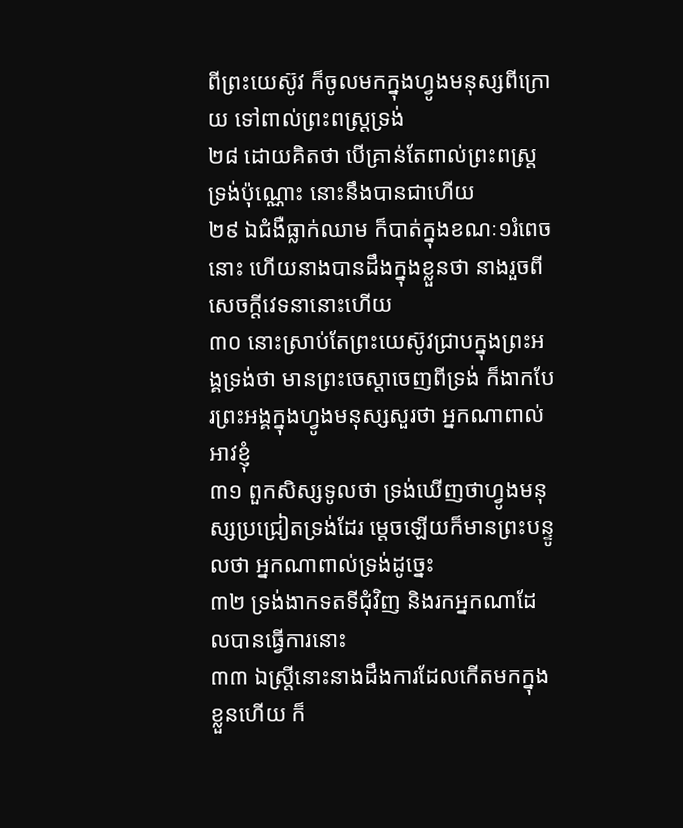ពីព្រះយេស៊ូវ ក៏ចូលមកក្នុងហ្វូងមនុស្សពីក្រោយ ទៅពាល់ព្រះពស្ត្រទ្រង់
២៨ ដោយគិតថា បើគ្រាន់តែពាល់ព្រះពស្ត្រទ្រង់ប៉ុណ្ណោះ នោះនឹងបានជាហើយ
២៩ ឯជំងឺធ្លាក់ឈាម ក៏បាត់ក្នុងខណៈ១រំពេចនោះ ហើយនាងបានដឹងក្នុងខ្លួនថា នាងរួចពីសេចក្តីវេទនានោះហើយ
៣០ នោះស្រាប់តែព្រះយេស៊ូវជ្រាបក្នុងព្រះអង្គទ្រង់ថា មានព្រះចេស្តាចេញពីទ្រង់ ក៏ងាកបែរព្រះអង្គក្នុងហ្វូងមនុស្សសួរថា អ្នកណាពាល់អាវខ្ញុំ
៣១ ពួកសិស្សទូលថា ទ្រង់ឃើញថាហ្វូងមនុស្សប្រជ្រៀតទ្រង់ដែរ ម្តេចឡើយក៏មានព្រះបន្ទូលថា អ្នកណាពាល់ទ្រង់ដូច្នេះ
៣២ ទ្រង់ងាកទតទីជុំវិញ និងរកអ្នកណាដែលបានធ្វើការនោះ
៣៣ ឯស្ត្រីនោះនាងដឹងការដែលកើតមកក្នុងខ្លួនហើយ ក៏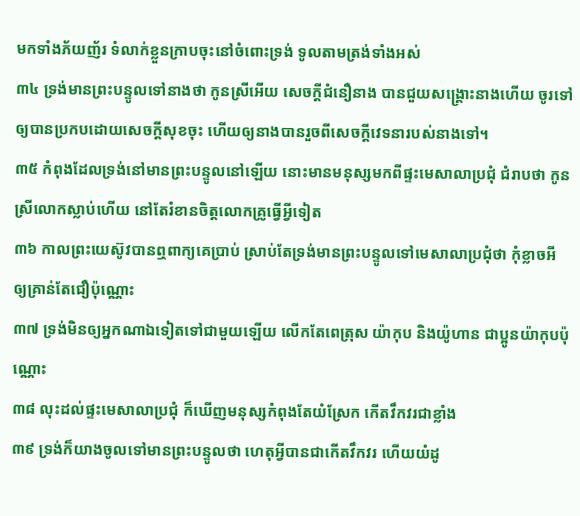មកទាំងភ័យញ័រ ទំលាក់ខ្លួនក្រាបចុះនៅចំពោះទ្រង់ ទូលតាមត្រង់ទាំងអស់
៣៤ ទ្រង់មានព្រះបន្ទូលទៅនាងថា កូនស្រីអើយ សេចក្តីជំនឿនាង បានជួយសង្គ្រោះនាងហើយ ចូរទៅឲ្យបានប្រកបដោយសេចក្តីសុខចុះ ហើយឲ្យនាងបានរួចពីសេចក្តីវេទនារបស់នាងទៅ។
៣៥ កំពុងដែលទ្រង់នៅមានព្រះបន្ទូលនៅឡើយ នោះមានមនុស្សមកពីផ្ទះមេសាលាប្រជុំ ជំរាបថា កូនស្រីលោកស្លាប់ហើយ នៅតែរំខានចិត្តលោកគ្រូធ្វើអ្វីទៀត
៣៦ កាលព្រះយេស៊ូវបានឮពាក្យគេប្រាប់ ស្រាប់តែទ្រង់មានព្រះបន្ទូលទៅមេសាលាប្រជុំថា កុំខ្លាចអី ឲ្យគ្រាន់តែជឿប៉ុណ្ណោះ
៣៧ ទ្រង់មិនឲ្យអ្នកណាឯទៀតទៅជាមួយឡើយ លើកតែពេត្រុស យ៉ាកុប និងយ៉ូហាន ជាប្អូនយ៉ាកុបប៉ុណ្ណោះ
៣៨ លុះដល់ផ្ទះមេសាលាប្រជុំ ក៏ឃើញមនុស្សកំពុងតែយំស្រែក កើតវឹកវរជាខ្លាំង
៣៩ ទ្រង់ក៏យាងចូលទៅមានព្រះបន្ទូលថា ហេតុអ្វីបានជាកើតវឹកវរ ហើយយំដូ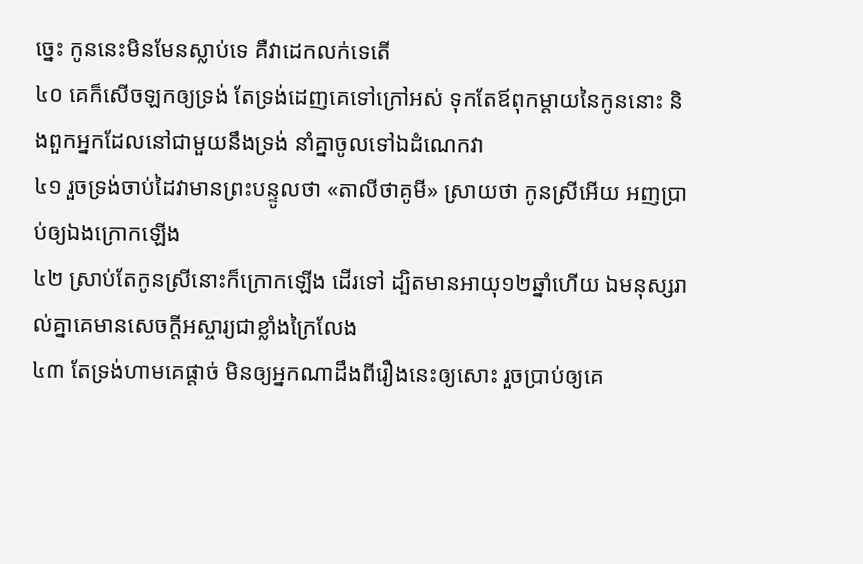ច្នេះ កូននេះមិនមែនស្លាប់ទេ គឺវាដេកលក់ទេតើ
៤០ គេក៏សើចឡកឲ្យទ្រង់ តែទ្រង់ដេញគេទៅក្រៅអស់ ទុកតែឪពុកម្តាយនៃកូននោះ និងពួកអ្នកដែលនៅជាមួយនឹងទ្រង់ នាំគ្នាចូលទៅឯដំណេកវា
៤១ រួចទ្រង់ចាប់ដៃវាមានព្រះបន្ទូលថា «តាលីថាគូមី» ស្រាយថា កូនស្រីអើយ អញប្រាប់ឲ្យឯងក្រោកឡើង
៤២ ស្រាប់តែកូនស្រីនោះក៏ក្រោកឡើង ដើរទៅ ដ្បិតមានអាយុ១២ឆ្នាំហើយ ឯមនុស្សរាល់គ្នាគេមានសេចក្តីអស្ចារ្យជាខ្លាំងក្រៃលែង
៤៣ តែទ្រង់ហាមគេផ្តាច់ មិនឲ្យអ្នកណាដឹងពីរឿងនេះឲ្យសោះ រួចប្រាប់ឲ្យគេ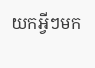យកអ្វីៗមក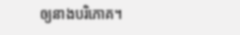ឲ្យនាងបរិភោគ។